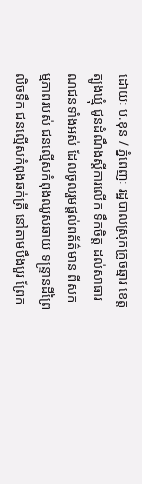ដោយៈ ប.ខុន / ភ្នំពេញៈ រដ្ឋបាលស្រុកក្រូចឆ្មារ ខេត្តត្បូងឃ្មុំ ជូនដំណឹងស្តីការលើក ទឹកចិត្ត ដល់សាធារណជនទាំងអស់ ដែលចូលរួមផ្តល់ពត័ត៌មាន ពីសកម្មភាពរបស់ ជនល្មើសកំពុងឈូសឆាយ ទន្ទ្រានដីព្រៃលិចទឹក ជនល្មើសកំពុងឆក់ត្រី នៅតាមបឹងបួរ ព្រែក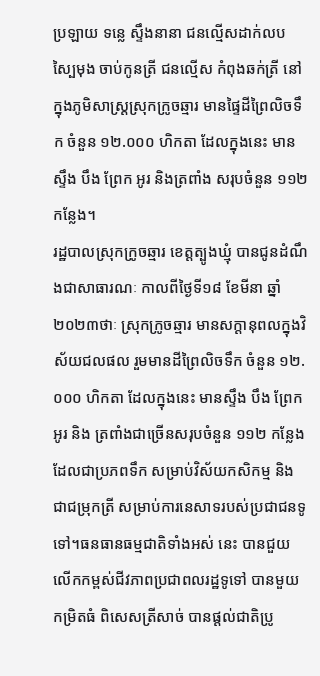ប្រឡាយ ទន្លេ ស្ទឹងនានា ជនល្មើសដាក់លបស្បៃមុង ចាប់កូនត្រី ជនល្មើស កំពុងឆក់ត្រី នៅក្នុងភូមិសាស្ត្រស្រុកក្រូចឆ្មារ មានផ្ទៃដីព្រៃលិចទឹក ចំនួន ១២.០០០ ហិកតា ដែលក្នុងនេះ មានស្ទឹង បឹង ព្រែក អូរ និងត្រពាំង សរុបចំនួន ១១២ កន្លែង។
រដ្ឋបាលស្រុកក្រូចឆ្មារ ខេត្តត្បូងឃ្មុំ បានជូនដំណឹងជាសាធារណៈ កាលពីថ្ងៃទី១៨ ខែមីនា ឆ្នាំ២០២៣ថាៈ ស្រុកក្រូចឆ្មារ មានសក្តានុពលក្នុងវិស័យជលផល រួមមានដីព្រៃលិចទឹក ចំនួន ១២.០០០ ហិកតា ដែលក្នុងនេះ មានស្ទឹង បឹង ព្រែក អូរ និង ត្រពាំងជាច្រើនសរុបចំនួន ១១២ កន្លែង ដែលជាប្រភពទឹក សម្រាប់វិស័យកសិកម្ម និងជាជម្រុកត្រី សម្រាប់ការនេសាទរបស់ប្រជាជនទូទៅ។ធនធានធម្មជាតិទាំងអស់ នេះ បានជួយលើកកម្ពស់ជីវភាពប្រជាពលរដ្ឋទូទៅ បានមួយកម្រិតធំ ពិសេសត្រីសាច់ បានផ្តល់ជាតិប្រូ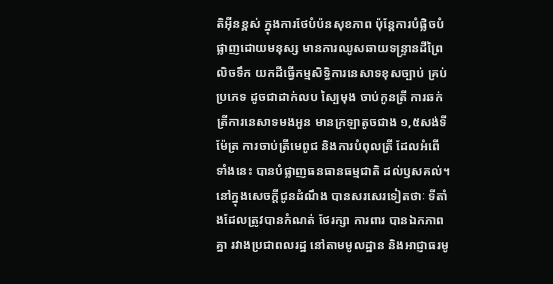តិអុីនខ្ពស់ ក្នុងការថែបំប៉នសុខភាព ប៉ុន្តែការបំផ្លិចបំផ្លាញដោយមនុស្ស មានការឈូសឆាយទន្ទ្រានដីព្រៃលិចទឹក យកដីធ្វើកម្មសិទ្ធិការនេសាទខុសច្បាប់ គ្រប់ប្រភេទ ដូចជាដាក់លប ស្បៃមុង ចាប់កូនត្រី ការឆក់ត្រីការនេសាទមងអួន មានក្រឡាតូចជាង ១,៥សង់ទីម៉ែត្រ ការចាប់ត្រីមេពូជ និងការបំពុលត្រី ដែលអំពើ ទាំងនេះ បានបំផ្លាញធនធានធម្មជាតិ ដល់ឫសគល់។
នៅក្នុងសេចក្តីជូនដំណឹង បានសរសេរទៀតថាៈ ទីតាំងដែលត្រូវបានកំណត់ ថែរក្សា ការពារ បានឯកភាពគ្នា រវាងប្រជាពលរដ្ឋ នៅតាមមូលដ្ឋាន និងអាជ្ញាធរមូ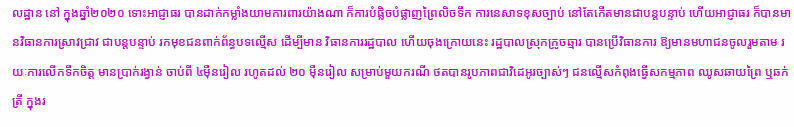លដ្ឋាន នៅ ក្នុងឆ្នាំ២០២០ ទោះអាជ្ញាធរ បានដាក់កម្លាំងយាមការពារយ៉ាងណា ក៏ការបំផ្លិចបំផ្លាញព្រៃលិចទឹក ការនេសាទខុសច្បាប់ នៅតែកើតមានជាបន្តបន្ទាប់ ហើយអាជ្ញាធរ ក៏បានមានវិធានការស្រាវជ្រាវ ជាបន្តបន្ទាប់ រកមុខជនពាក់ព័ន្ធបទល្មើស ដើម្បីមាន វិធានការរដ្ឋបាល ហើយចុងក្រោយនេះ រដ្ឋបាលស្រុកក្រូចឆ្មារ បានប្រើវិធានការ ឱ្យមានមហាជនចូលរួមតាម រយៈការលើកទឹកចិត្ត មានប្រាក់រង្វាន់ ចាប់ពី ៤ម៉ឺនរៀល រហូតដល់ ២០ ម៉ឺនរៀល សម្រាប់មួយករណី ថតបានរូបភាពជាវិដេអូរច្បាស់ៗ ជនល្មើសកំពុងធ្វើសកម្មភាព ឈូសឆាយព្រៃ ឬឆក់ត្រី ក្នុងរ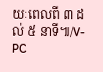យៈពេលពី ៣ ដល់ ៥ នាទី៕/V-PC